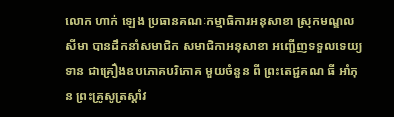លោក ហាក់ ឡេង ប្រធានគណៈកម្មាធិការអនុសាខា ស្រុកមណ្ឌលសីមា បានដឹកនាំសមាជិក សមាជិកាអនុសាខា អញ្ជើញទទួលទេយ្យទាន ជាគ្រឿងឧបភោគបរិភោគ មួយចំនួន ពី ព្រះតេជ្ជគណ ធី អាំភុន ព្រះគ្រូសូត្រស្តាំវ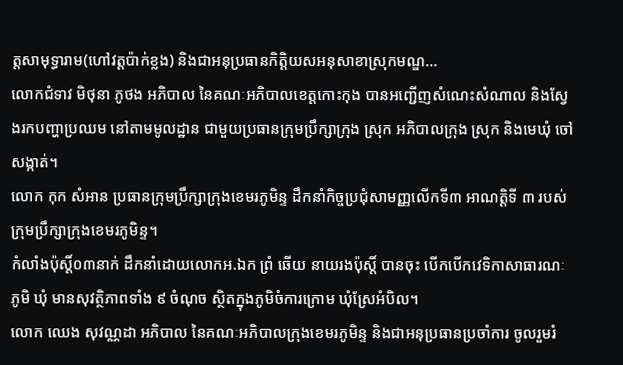ត្តសាមុទ្ធារាម(ហៅវត្តប៉ាក់ខ្លង) និងជាអនុប្រធានកិត្តិយសអនុសាខាស្រុកមណ្ឌ...
លោកជំទាវ មិថុនា ភូថង អភិបាល នៃគណៈអភិបាលខេត្តកោះកុង បានអញ្ជើញសំណេះសំណាល និងស្វែងរកបញ្ហាប្រឈម នៅតាមមូលដ្ឋាន ជាមួយប្រធានក្រុមប្រឹក្សាក្រុង ស្រុក អភិបាលក្រុង ស្រុក និងមេឃុំ ចៅសង្កាត់។
លោក កុក សំអាន ប្រធានក្រុមប្រឹក្សាក្រុងខេមរភូមិន្ទ ដឹកនាំកិច្ចប្រជុំសាមញ្ញលើកទី៣ អាណត្តិទី ៣ របស់ក្រុមប្រឹក្សាក្រុងខេមរភូមិន្ទ។
កំលាំងប៉ុស្តិ៍០៣នាក់ ដឹកនាំដោយលោកអ.ឯក ព្រំ ឆើយ នាយរងប៉ុស្តិ៍ បានចុះ បើកបើកវេទិកាសាធារណៈ ភូមិ ឃុំ មានសុវត្ថិភាពទាំង ៩ ចំណុច ស្ថិតក្នុងភូមិចំការក្រោម ឃុំស្រែអំបិល។
លោក ឈេង សុវណ្ណដា អភិបាល នៃគណៈអភិបាលក្រុងខេមរភូមិន្ទ និងជាអនុប្រធានប្រចាំការ ចូលរួមរំ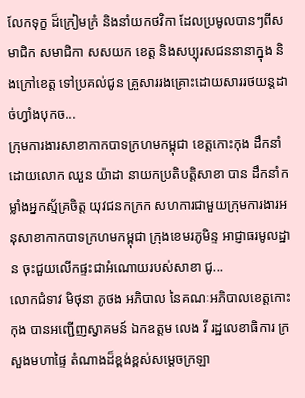លែកទុក្ខ ដ៏ក្រៀមក្រំ និងនាំយកថវិកា ដែលប្រមូលបានៗពីសមាជិក សមាជិកា សសយក ខេត្ត និងសប្បុរសជននានាក្នុង និងក្រៅខេត្ត ទៅប្រគល់ជូន គ្រួសាររងគ្រោះដោយសាររថយន្តដាច់ហ្វាំងបុកច...
ក្រុមការងារសាខាកាកបាទក្រហមកម្ពុជា ខេត្តកោះកុង ដឹកនាំដោយលោក ឈួន យ៉ាដា នាយកប្រតិបត្តិសាខា បាន ដឹកនាំកម្លាំងអ្នកស្ម័គ្រចិត្ត យុវជនកក្រក សហការជាមួយក្រុមការងារអនុសាខាកាកបាទក្រហមកម្ពុជា ក្រុងខេមរភូមិន្ទ អាជ្ញាធរមូលដ្ឋាន ចុះជួយលើកផ្ទះជាអំណោយរបស់សាខា ជូ...
លោកជំទាវ មិថុនា ភូថង អភិបាល នៃគណៈអភិបាលខេត្តកោះកុង បានអញ្ជើញស្វាគមន៍ ឯកឧត្តម លេង វី រដ្ឋលេខាធិការ ក្រសួងមហាផ្ទៃ តំណាងដ៏ខ្ពង់ខ្ពស់សម្តេចក្រឡា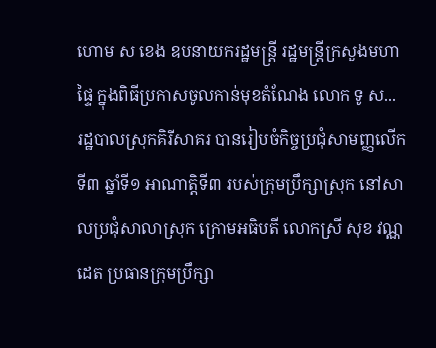ហោម ស ខេង ឧបនាយករដ្ឋមន្ត្រី រដ្ឋមន្ត្រីក្រសួងមហាផ្ទៃ ក្នុងពិធីប្រកាសចូលកាន់មុខតំណែង លោក ទូ ស...
រដ្ឋបាលស្រុកគិរីសាគរ បានរៀបចំកិច្ចប្រជុំសាមញ្ញលើកទី៣ ឆ្នាំទី១ អាណាត្តិទី៣ របស់ក្រុមប្រឹក្សាស្រុក នៅសាលប្រជុំសាលាស្រុក ក្រោមអធិបតី លោកស្រី សុខ វណ្ណដេត ប្រធានក្រុមប្រឹក្សា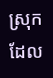ស្រុក ដែល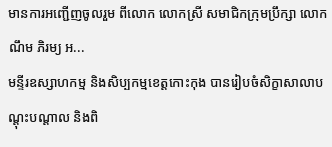មានការអញ្ជើញចូលរួម ពីលោក លោកស្រី សមាជិកក្រុមប្រឹក្សា លោក ណឹម ភិរម្យ អ...
មន្ទីរឧស្សាហកម្ម និងសិប្បកម្មខេត្តកោះកុង បានរៀបចំសិក្ខាសាលាបណ្តុះបណ្តាល និងពិ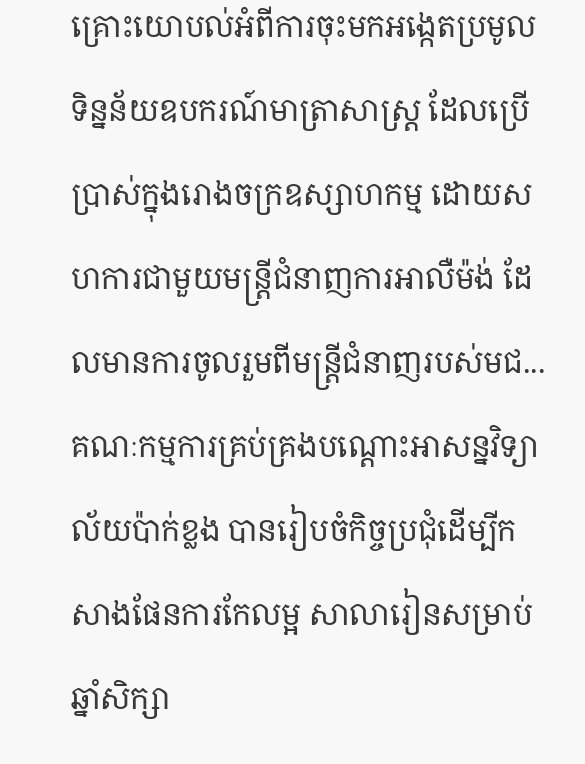គ្រោះយោបល់អំពីការចុះមកអង្កេតប្រមូលទិន្នន័យឧបករណ៍មាត្រាសាស្រ្ត ដែលប្រើប្រាស់ក្នុងរោងចក្រឧស្សាហកម្ម ដោយសហការជាមួយមន្ត្រីជំនាញការអាលឺម៉ង់ ដែលមានការចូលរួមពីមន្រ្តីជំនាញរបស់មជ...
គណៈកម្មការគ្រប់គ្រងបណ្តោះអាសន្នវិទ្យាល័យប៉ាក់ខ្លង បានរៀបចំកិច្ចប្រជុំដើម្បីកសាងផែនការកែលម្អ សាលារៀនសម្រាប់ឆ្នាំសិក្សា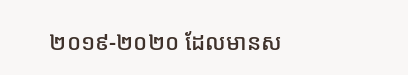២០១៩-២០២០ ដែលមានស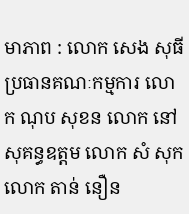មាភាព : លោក សេង សុធី ប្រធានគណៈកម្មការ លោក ណុប សុខន លោក នៅ សុគន្ធឧត្តម លោក សំ សុក លោក តាន់ នឿន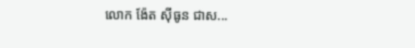លោក ង៉ែត ស៊ីធូន ជាស...